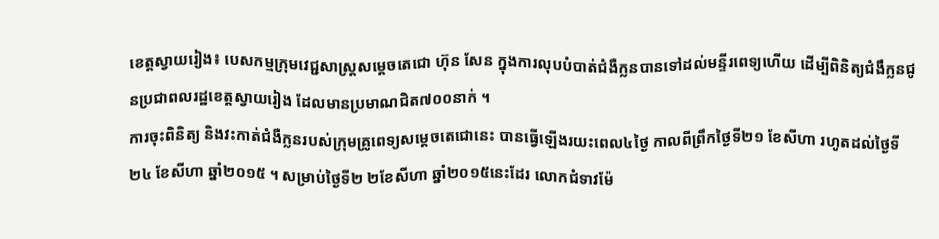ខេត្តស្វាយរៀង៖ បេសកម្មក្រុមវេជ្ជសាស្ត្រសម្ដេចតេជោ ហ៊ុន សែន ក្នុងការលុបបំបាត់ជំងឺក្លនបានទៅដល់មន្ទីរពេទ្យហើយ ដើម្បីពិនិត្យជំងឹក្លនជូនប្រជាពលរដ្ឋខេត្តស្វាយរៀង ដែលមានប្រមាណជិត៧០០នាក់ ។
ការចុះពិនិត្យ និងវះកាត់ជំងឺក្លនរបស់ក្រុមគ្រូពេទ្យសម្ដេចតេជោនេះ បានធ្វើឡើងរយះពេល៤ថ្ងៃ កាលពីព្រឹកថ្ងៃទី២១ ខែសីហា រហូតដល់ថ្ងៃទី២៤ ខែសីហា ឆ្នាំ២០១៥ ។ សម្រាប់ថ្ងៃទី២ ២ខែសីហា ឆ្នាំ២០១៥នេះដែរ លោកជំទាវម៉ែ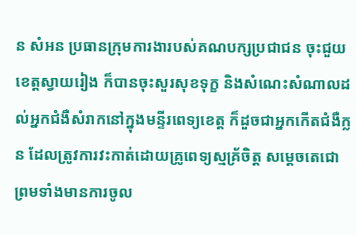ន សំអន ប្រធានក្រុមការងារបស់គណបក្សប្រជាជន ចុះជួយខេត្តស្វាយរៀង ក៏បានចុះសួរសុខទុក្ខ និងសំណេះសំណាលដល់អ្នកជំងឺសំរាកនៅក្នុងមន្ទីរពេទ្យខេត្ត ក៏ដួចជាអ្នកកើតជំងឺក្លន ដែលត្រូវការវះកាត់ដោយគ្រូពេទ្យស្មគ្រ័ចិត្ត សម្ដេចតេជោ ព្រមទាំងមានការចូល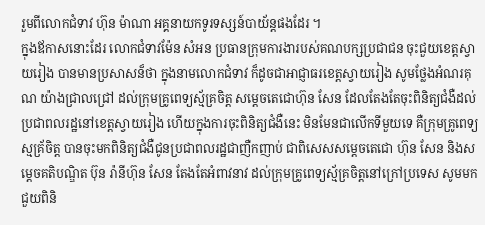រួមពីលោកជំទាវ ហ៊ុន ម៉ាណា អគ្គនាយកទូរទស្សន៍បាយ័ន្តផងដែរ ។
ក្នុងឪកាសនោះដែរ លោកជំទាវម៉ែន សំអន ប្រធានក្រុមការងារបស់គណបក្សប្រជាជន ចុះជួយខេត្តស្វាយរៀង បានមានប្រសាសន៏ថា ក្នុងនាមលោកជំទាវ ក៏ដូចជាអាជ្ញាធរខេត្តស្វាយរៀង សូមថ្លែងអំណរគុណ យ៉ាងជ្រាលជ្រៅ ដល់ក្រុមគ្រូពេទ្យស្ម័គ្រចិត្ត សម្ដេចតេជោហ៊ុន សែន ដែលតែងតែចុះពិនិត្យជំងឺដល់ប្រជាពលរដ្ឋនៅខេត្តស្វាយរៀង ហើយក្នុងការចុះពិនិត្យជំងឺនេះ មិនមែនជាលើកទីមួយទេ គឺក្រុមគ្រូពេទ្យស្មគ័្រចិត្ត បានចុះមកពិនិត្យជំងឺជូនប្រជាពលរដ្ឋជាញឺកញាប់ ជាពិសេសសម្ដេចតេជោ ហ៊ុន សែន និងសម្ដេចគតិបណ្ឌិត ប៊ុន រ៉ានីហ៊ុន សែន តែងតែអំពាវនាវ ដល់ក្រុមគ្រូពេទ្យស្ម័គ្រចិត្តនៅក្រៅប្រទេស សូមមកជួយពិនិ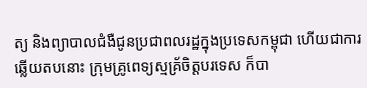ត្យ និងព្យាបាលជំងឺជូនប្រជាពលរដ្ឋក្នុងប្រទេសកម្ពុជា ហើយជាការឆ្លើយតបនោះ ក្រុមគ្រូពេទ្យស្មគ្រ័ចិត្តបរទេស ក៏បា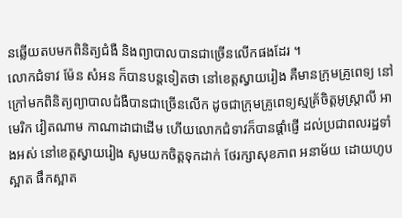នឆ្លើយតបមកពិនិត្យជំងឺ និងព្យាបាលបានជាច្រើនលើកផងដែរ ។
លោកជំទាវ ម៉ែន សំអន ក៏បានបន្តទៀតថា នៅខេត្តស្វាយរៀង គឺមានក្រុមគ្រូពេទ្យ នៅក្រៅមកពិនិត្យព្យាបាលជំងឺបានជាច្រើនលើក ដូចជាក្រុមគ្រូពេទ្យស្មគ្រ័ចិត្តអូស្ត្រាលី អាមេរិក វៀតណាម កាណាដាជាដើម ហើយលោកជំទាវក៏បានផ្ដាំផ្ញើ ដល់ប្រជាពលរដ្ឋទាំងអស់ នៅខេត្តស្វាយរៀង សូមយកចិត្តទុកដាក់ ថែរក្សាសុខភាព អនាម័យ ដោយហូបស្អាត ផឹកស្អាត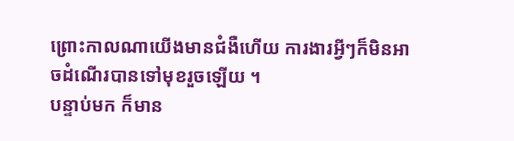ព្រោះកាលណាយើងមានជំងឺហើយ ការងារអ្វីៗក៏មិនអាចដំណើរបានទៅមុខរួចឡើយ ។
បន្ទាប់មក ក៏មាន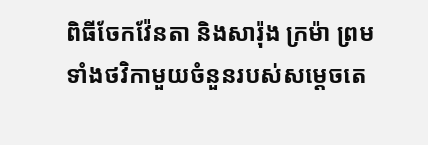ពិធីចែកវ៉ែនតា និងសារ៉ុង ក្រម៉ា ព្រមទាំងថវិកាមួយចំនួនរបស់សម្ដេចតេ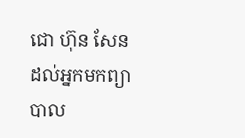ជោ ហ៊ុន សែន ដល់អ្នកមកព្យាបាល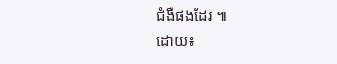ជំងឺផងដែរ ៕
ដោយ៖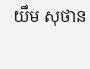យឹម សុថាន